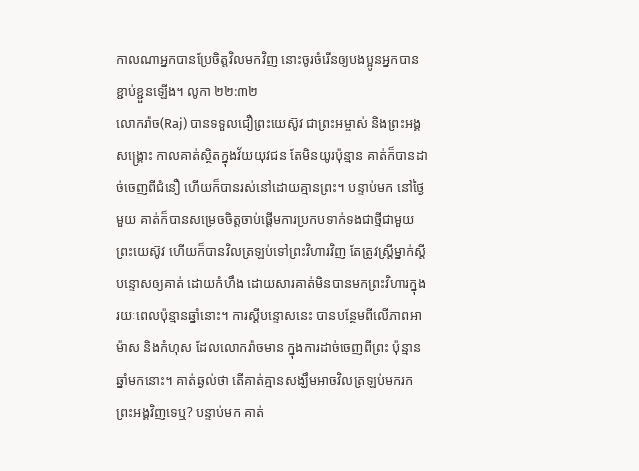កាលណាអ្នកបានប្រែចិត្តវិលមកវិញ នោះចូរចំរើនឲ្យបងប្អូនអ្នកបានខ្ជាប់ខ្ជួនឡើង។ លូកា ២២:៣២
លោករ៉ាច(Raj) បានទទួលជឿព្រះយេស៊ូវ ជាព្រះអម្ចាស់ និងព្រះអង្គសង្គ្រោះ កាលគាត់ស្ថិតក្នុងវ័យយុវជន តែមិនយូរប៉ុន្មាន គាត់ក៏បានដាច់ចេញពីជំនឿ ហើយក៏បានរស់នៅដោយគ្មានព្រះ។ បន្ទាប់មក នៅថ្ងៃមួយ គាត់ក៏បានសម្រេចចិត្តចាប់ផ្តើមការប្រកបទាក់ទងជាថ្មីជាមួយព្រះយេស៊ូវ ហើយក៏បានវិលត្រឡប់ទៅព្រះវិហារវិញ តែត្រូវស្រ្តីម្នាក់ស្តីបន្ទោសឲ្យគាត់ ដោយកំហឹង ដោយសារគាត់មិនបានមកព្រះវិហារក្នុងរយៈពេលប៉ុន្មានឆ្នាំនោះ។ ការស្តីបន្ទោសនេះ បានបន្ថែមពីលើភាពអាម៉ាស និងកំហុស ដែលលោករ៉ាចមាន ក្នុងការដាច់ចេញពីព្រះ ប៉ុន្មានឆ្នាំមកនោះ។ គាត់ឆ្ងល់ថា តើគាត់គ្មានសង្ឃឹមអាចវិលត្រឡប់មករកព្រះអង្គវិញទេឬ? បន្ទាប់មក គាត់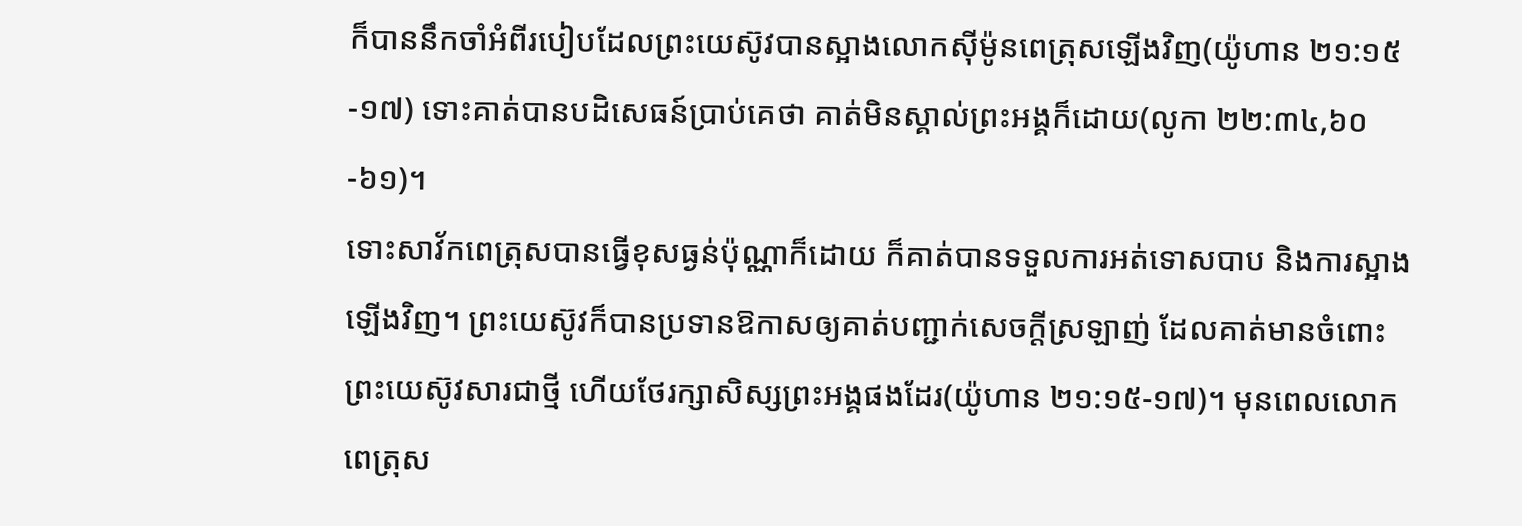ក៏បាននឹកចាំអំពីរបៀបដែលព្រះយេស៊ូវបានស្អាងលោកស៊ីម៉ូនពេត្រុសឡើងវិញ(យ៉ូហាន ២១:១៥-១៧) ទោះគាត់បានបដិសេធន៍ប្រាប់គេថា គាត់មិនស្គាល់ព្រះអង្គក៏ដោយ(លូកា ២២:៣៤,៦០-៦១)។
ទោះសាវ័កពេត្រុសបានធ្វើខុសធ្ងន់ប៉ុណ្ណាក៏ដោយ ក៏គាត់បានទទួលការអត់ទោសបាប និងការស្អាងឡើងវិញ។ ព្រះយេស៊ូវក៏បានប្រទានឱកាសឲ្យគាត់បញ្ជាក់សេចក្តីស្រឡាញ់ ដែលគាត់មានចំពោះព្រះយេស៊ូវសារជាថ្មី ហើយថែរក្សាសិស្សព្រះអង្គផងដែរ(យ៉ូហាន ២១:១៥-១៧)។ មុនពេលលោកពេត្រុស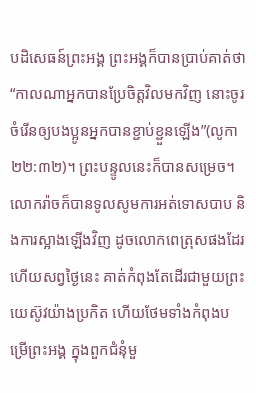បដិសេធន៍ព្រះអង្គ ព្រះអង្គក៏បានប្រាប់គាត់ថា “កាលណាអ្នកបានប្រែចិត្តវិលមកវិញ នោះចូរចំរើនឲ្យបងប្អូនអ្នកបានខ្ជាប់ខ្ជួនឡើង”(លូកា ២២:៣២)។ ព្រះបន្ទូលនេះក៏បានសម្រេច។
លោករ៉ាចក៏បានទូលសូមការអត់ទោសបាប និងការស្អាងឡើងវិញ ដូចលោកពេត្រុសផងដែរ ហើយសព្វថ្ងៃនេះ គាត់កំពុងតែដើរជាមួយព្រះយេស៊ូវយ៉ាងប្រកិត ហើយថែមទាំងកំពុងបម្រើព្រះអង្គ ក្នុងពួកជំនុំមួ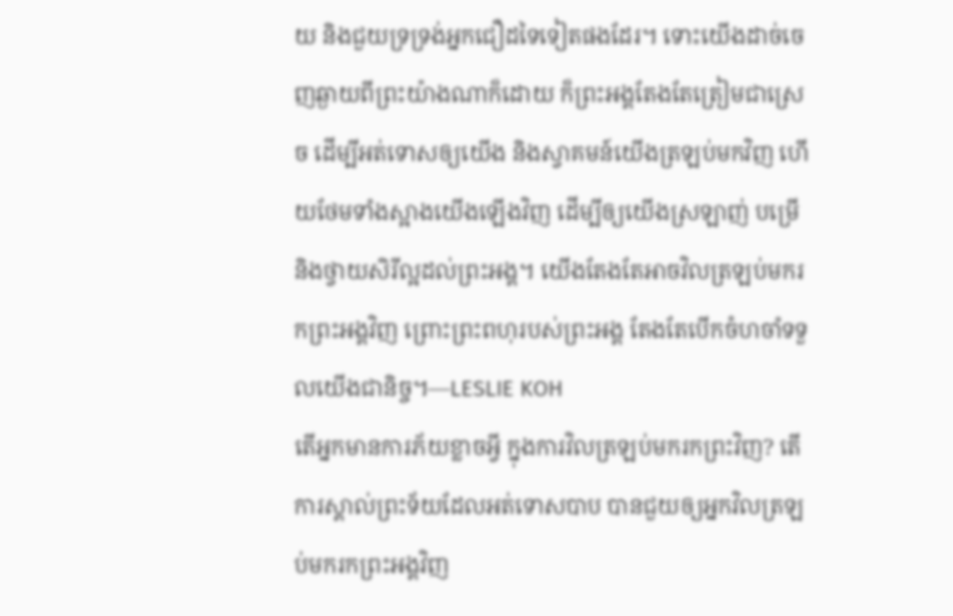យ និងជួយទ្រទ្រង់អ្នកជឿដទៃទៀតផងដែរ។ ទោះយើងដាច់ចេញឆ្ងាយពីព្រះយ៉ាងណាក៏ដោយ ក៏ព្រះអង្គតែងតែត្រៀមជាស្រេច ដើម្បីអត់ទោសឲ្យយើង និងស្វាគមន៍យើងត្រឡប់មកវិញ ហើយថែមទាំងស្អាងយើងឡើងវិញ ដើម្បីឲ្យយើងស្រឡាញ់ បម្រើ និងថ្វាយសិរីល្អដល់ព្រះអង្គ។ យើងតែងតែអាចវិលត្រឡប់មករកព្រះអង្គវិញ ព្រោះព្រះពហុរបស់ព្រះអង្គ តែងតែបើកចំហចាំទទួលយើងជានិច្ច។—LESLIE KOH
តើអ្នកមានការភ័យខ្លាចអ្វី ក្នុងការវិលត្រឡប់មករកព្រះវិញ? តើការស្គាល់ព្រះទ័យដែលអត់ទោសបាប បានជួយឲ្យអ្នកវិលត្រឡប់មករកព្រះអង្គវិញ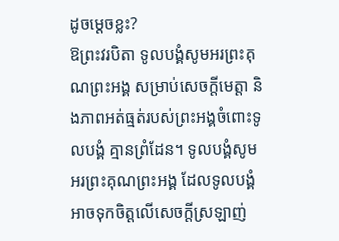ដូចម្តេចខ្លះ?
ឱព្រះវរបិតា ទូលបង្គំសូមអរព្រះគុណព្រះអង្គ សម្រាប់សេចក្តីមេត្តា និងភាពអត់ធ្មត់របស់ព្រះអង្គចំពោះទូលបង្គំ គ្មានព្រំដែន។ ទូលបង្គំសូមអរព្រះគុណព្រះអង្គ ដែលទូលបង្គំអាចទុកចិត្តលើសេចក្តីស្រឡាញ់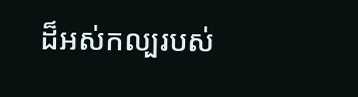ដ៏អស់កល្បរបស់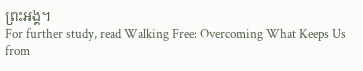ព្រះអង្គ។
For further study, read Walking Free: Overcoming What Keeps Us from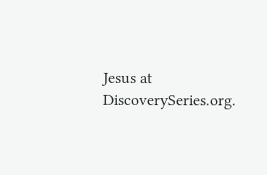Jesus at DiscoverySeries.org.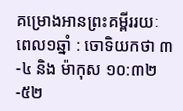គម្រោងអានព្រះគម្ពីររយៈពេល១ឆ្នាំ : ចោទិយកថា ៣-៤ និង ម៉ាកុស ១០:៣២-៥២